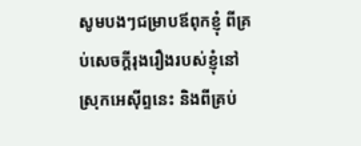សូមបងៗជម្រាបឪពុកខ្ញុំ ពីគ្រប់សេចក្ដីរុងរឿងរបស់ខ្ញុំនៅស្រុកអេស៊ីព្ទនេះ និងពីគ្រប់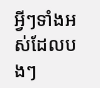អ្វីៗទាំងអស់ដែលបងៗ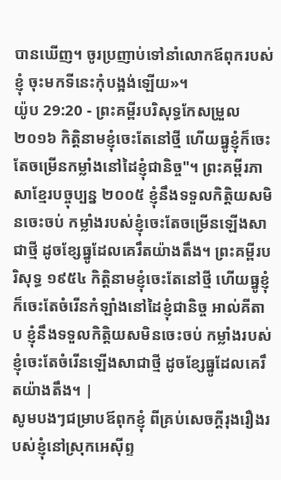បានឃើញ។ ចូរប្រញាប់ទៅនាំលោកឪពុករបស់ខ្ញុំ ចុះមកទីនេះកុំបង្អង់ឡើយ»។
យ៉ូប 29:20 - ព្រះគម្ពីរបរិសុទ្ធកែសម្រួល ២០១៦ កិត្តិនាមខ្ញុំចេះតែនៅថ្មី ហើយធ្នូខ្ញុំក៏ចេះតែចម្រើនកម្លាំងនៅដៃខ្ញុំជានិច្ច"។ ព្រះគម្ពីរភាសាខ្មែរបច្ចុប្បន្ន ២០០៥ ខ្ញុំនឹងទទួលកិត្តិយសមិនចេះចប់ កម្លាំងរបស់ខ្ញុំចេះតែចម្រើនឡើងសាជាថ្មី ដូចខ្សែធ្នូដែលគេរឹតយ៉ាងតឹង។ ព្រះគម្ពីរបរិសុទ្ធ ១៩៥៤ កិត្តិនាមខ្ញុំចេះតែនៅថ្មី ហើយធ្នូខ្ញុំក៏ចេះតែចំរើនកំឡាំងនៅដៃខ្ញុំជានិច្ច អាល់គីតាប ខ្ញុំនឹងទទួលកិត្តិយសមិនចេះចប់ កម្លាំងរបស់ខ្ញុំចេះតែចំរើនឡើងសាជាថ្មី ដូចខ្សែធ្នូដែលគេរឹតយ៉ាងតឹង។ |
សូមបងៗជម្រាបឪពុកខ្ញុំ ពីគ្រប់សេចក្ដីរុងរឿងរបស់ខ្ញុំនៅស្រុកអេស៊ីព្ទ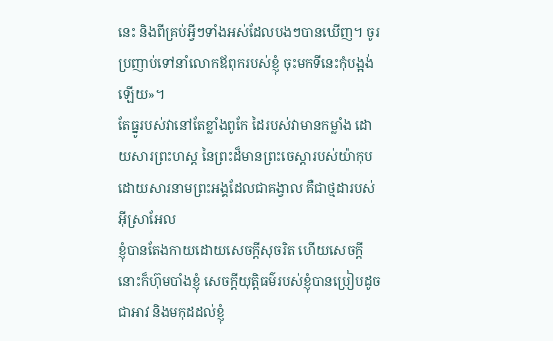នេះ និងពីគ្រប់អ្វីៗទាំងអស់ដែលបងៗបានឃើញ។ ចូរប្រញាប់ទៅនាំលោកឪពុករបស់ខ្ញុំ ចុះមកទីនេះកុំបង្អង់ឡើយ»។
តែធ្នូរបស់វានៅតែខ្លាំងពូកែ ដៃរបស់វាមានកម្លាំង ដោយសារព្រះហស្ត នៃព្រះដ៏មានព្រះចេស្តារបស់យ៉ាកុប ដោយសារនាមព្រះអង្គដែលជាគង្វាល គឺជាថ្មដារបស់អ៊ីស្រាអែល
ខ្ញុំបានតែងកាយដោយសេចក្ដីសុចរិត ហើយសេចក្ដីនោះក៏ហ៊ុមបាំងខ្ញុំ សេចក្ដីយុត្តិធម៌របស់ខ្ញុំបានប្រៀបដូចជាអាវ និងមកុដដល់ខ្ញុំ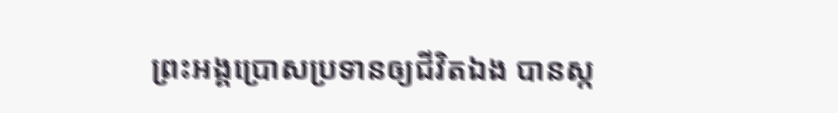ព្រះអង្គប្រោសប្រទានឲ្យជីវិតឯង បានស្ក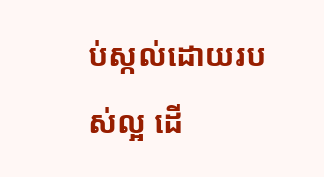ប់ស្កល់ដោយរបស់ល្អ ដើ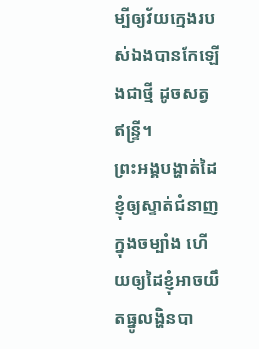ម្បីឲ្យវ័យក្មេងរបស់ឯងបានកែឡើងជាថ្មី ដូចសត្វឥន្ទ្រី។
ព្រះអង្គបង្ហាត់ដៃខ្ញុំឲ្យស្ទាត់ជំនាញក្នុងចម្បាំង ហើយឲ្យដៃខ្ញុំអាចយឹតធ្នូលង្ហិនបា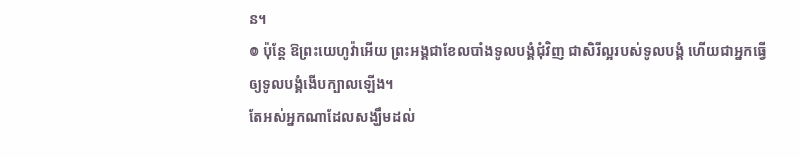ន។
៙ ប៉ុន្តែ ឱព្រះយេហូវ៉ាអើយ ព្រះអង្គជាខែលបាំងទូលបង្គំជុំវិញ ជាសិរីល្អរបស់ទូលបង្គំ ហើយជាអ្នកធ្វើឲ្យទូលបង្គំងើបក្បាលឡើង។
តែអស់អ្នកណាដែលសង្ឃឹមដល់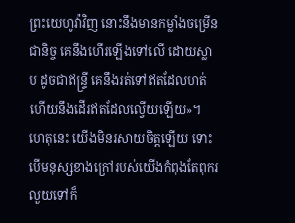ព្រះយេហូវ៉ាវិញ នោះនឹងមានកម្លាំងចម្រើនជានិច្ច គេនឹងហើរឡើងទៅលើ ដោយស្លាប ដូចជាឥន្ទ្រី គេនឹងរត់ទៅឥតដែលហត់ ហើយនឹងដើរឥតដែលល្វើយឡើយ»។
ហេតុនេះ យើងមិនរសាយចិត្តឡើយ ទោះបើមនុស្សខាងក្រៅរបស់យើងកំពុងតែពុករលួយទៅក៏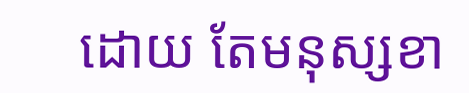ដោយ តែមនុស្សខា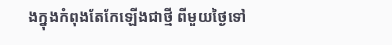ងក្នុងកំពុងតែកែឡើងជាថ្មី ពីមួយថ្ងៃទៅ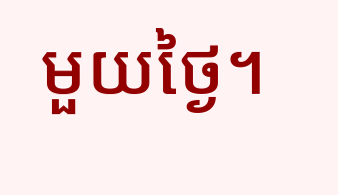មួយថ្ងៃ។